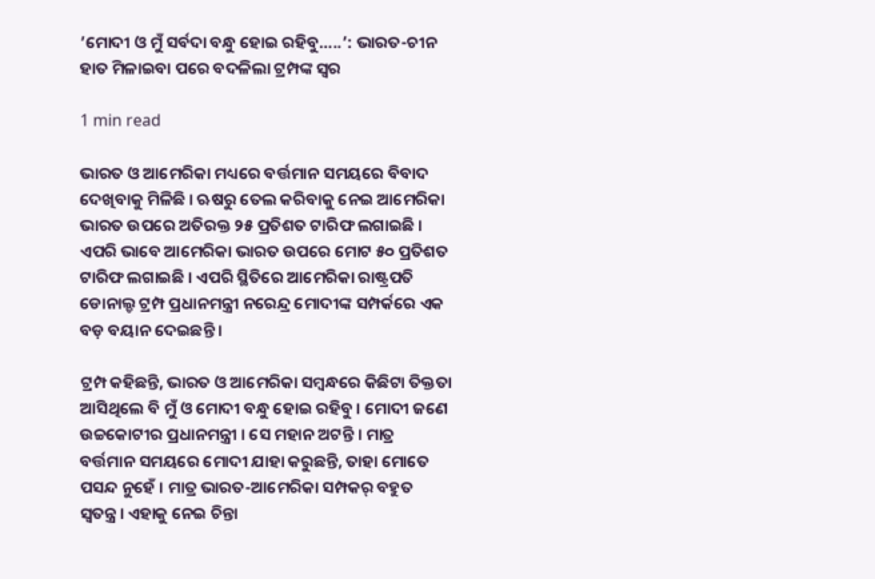’ମୋଦୀ ଓ ମୁଁ ସର୍ବଦା ବନ୍ଧୁ ହୋଇ ରହିବୁ…..’: ଭାରତ-ଚୀନ ହାତ ମିଳାଇବା ପରେ ବଦଳିଲା ଟ୍ରମ୍ପଙ୍କ ସ୍ବର

1 min read

ଭାରତ ଓ ଆମେରିକା ମଧ୍ୟରେ ବର୍ତ୍ତମାନ ସମୟରେ ବିବାଦ ଦେଖିବାକୁ ମିଳିଛି । ଋଷରୁ ତେଲ କରିବାକୁ ନେଇ ଆମେରିକା ଭାରତ ଉପରେ ଅତିରକ୍ତ ୨୫ ପ୍ରତିଶତ ଟାରିଫ ଲଗାଇଛି । ଏପରି ଭାବେ ଆମେରିକା ଭାରତ ଉପରେ ମୋଟ ୫୦ ପ୍ରତିଶତ ଟାରିଫ ଲଗାଇଛି । ଏପରି ସ୍ଥିତିରେ ଆମେରିକା ରାଷ୍ଟ୍ରପତି ଡୋନାଲ୍ଡ ଟ୍ରମ୍ପ ପ୍ରଧାନମନ୍ତ୍ରୀ ନରେନ୍ଦ୍ର ମୋଦୀଙ୍କ ସମ୍ପର୍କରେ ଏକ ବଡ଼ ବୟାନ ଦେଇଛନ୍ତି ।

ଟ୍ରମ୍ପ କହିଛନ୍ତି, ଭାରତ ଓ ଆମେରିକା ସମ୍ବନ୍ଧରେ କିଛିଟା ତିକ୍ତତା ଆସିଥିଲେ ବି ମୁଁ ଓ ମୋଦୀ ବନ୍ଧୁ ହୋଇ ରହିବୁ । ମୋଦୀ ଜଣେ ଉଚ୍ଚକୋଟୀର ପ୍ରଧାନମନ୍ତ୍ରୀ । ସେ ମହାନ ଅଟନ୍ତି । ମାତ୍ର ବର୍ତ୍ତମାନ ସମୟରେ ମୋଦୀ ଯାହା କରୁଛନ୍ତି, ତାହା ମୋତେ ପସନ୍ଦ ନୁହେଁ । ମାତ୍ର ଭାରତ-ଆମେରିକା ସମ୍ପକର୍ ବହୁତ ସ୍ବତନ୍ତ୍ର । ଏହାକୁ ନେଇ ଚିନ୍ତା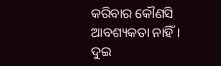କରିବାର କୌଣସି ଆବଶ୍ୟକତା ନାହିଁ । ଦୁଇ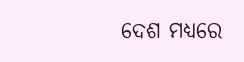ଦେଶ ମଧ୍ୟରେ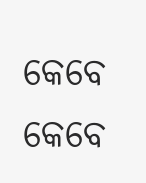କେବେ କେବେ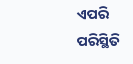ଏପରି ପରିସ୍ଥିତି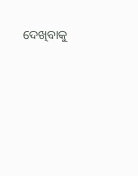ଦେଖିବାକୁ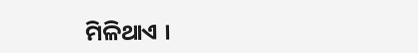ମିଳିଥାଏ ।